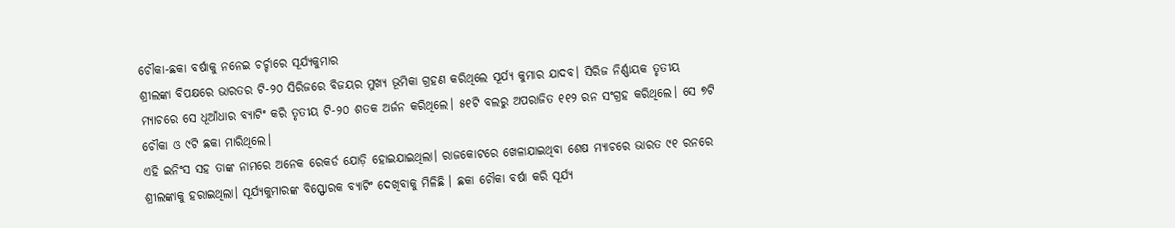ଚୌକା-ଛକା ବର୍ଷାକୁ ନନେଇ ଚର୍ଚ୍ଚାରେ ସୂର୍ଯ୍ୟକୁମାର
ଶ୍ରୀଲଙ୍କା ବିପକ୍ଷରେ ଭାରତର ଟି-୨୦ ସିରିଜରେ ବିଜୟର ମୁଖ୍ୟ ଭୂମିକା ଗ୍ରହଣ କରିଥିଲେ ସୂର୍ଯ୍ୟ କୁମାର ଯାଦବ। ସିରିଜ ନିର୍ଣ୍ଣାୟକ ତୃତୀୟ ମ୍ୟାଚରେ ସେ ଧୂଆଁଧାର ବ୍ୟାଟିଂ କରି ତୃତୀୟ ଟି-୨୦ ଶତକ ଅର୍ଜନ କରିଥିଲେ। ୫୧ଟି ବଲରୁ ଅପରାଜିତ ୧୧୨ ରନ ସଂଗ୍ରହ କରିଥିଲେ। ସେ ୭ଟି ଚୌକା ଓ ୯ଟି ଛକା ମାରିଥିଲେ।
ଏହି ଇନିଂସ ସହ ତାଙ୍କ ନାମରେ ଅନେକ ରେକର୍ଡ ଯୋଡ଼ି ହୋଇଯାଇଥିଲା। ରାଜକୋଟରେ ଖେଳାଯାଇଥିବା ଶେଷ ମ୍ୟାଚରେ ଭାରତ ୯୧ ରନରେ ଶ୍ରୀଲଙ୍କାକୁ ହରାଇଥିଲା। ସୂର୍ଯ୍ୟକୁମାରଙ୍କ ବିସ୍ଫୋରକ ବ୍ୟାଟିଂ ଦେଖିବାକୁ ମିଳିଛି । ଛକା ଚୌକା ବର୍ଷା କରି ସୂର୍ଯ୍ୟ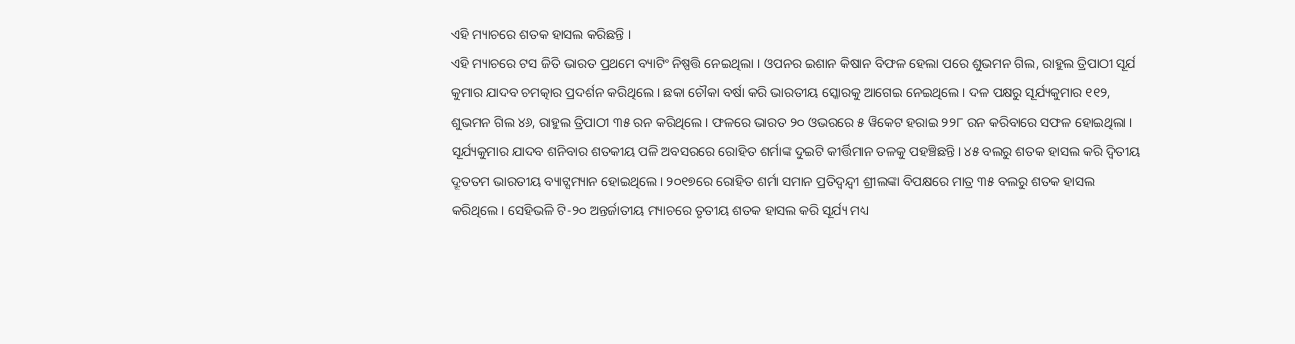ଏହି ମ୍ୟାଚରେ ଶତକ ହାସଲ କରିଛନ୍ତି ।
ଏହି ମ୍ୟାଚରେ ଟସ ଜିତି ଭାରତ ପ୍ରଥମେ ବ୍ୟାଟିଂ ନିଷ୍ପତ୍ତି ନେଇଥିଲା । ଓପନର ଇଶାନ କିଷାନ ବିଫଳ ହେଲା ପରେ ଶୁଭମନ ଗିଲ, ରାହୁଲ ତ୍ରିପାଠୀ ସୂର୍ଯ କୁମାର ଯାଦବ ଚମତ୍କାର ପ୍ରଦର୍ଶନ କରିଥିଲେ । ଛକା ଚୌକା ବର୍ଷା କରି ଭାରତୀୟ ସ୍କୋରକୁ ଆଗେଇ ନେଇଥିଲେ । ଦଳ ପକ୍ଷରୁ ସୂର୍ଯ୍ୟକୁମାର ୧୧୨, ଶୁଭମନ ଗିଲ ୪୬, ରାହୁଲ ତ୍ରିପାଠୀ ୩୫ ରନ କରିଥିଲେ । ଫଳରେ ଭାରତ ୨୦ ଓଭରରେ ୫ ୱିକେଟ ହରାଇ ୨୨୮ ରନ କରିବାରେ ସଫଳ ହୋଇଥିଲା ।
ସୂର୍ଯ୍ୟକୁମାର ଯାଦବ ଶନିବାର ଶତକୀୟ ପଳି ଅବସରରେ ରୋହିତ ଶର୍ମାଙ୍କ ଦୁଇଟି କୀର୍ତ୍ତିମାନ ତଳକୁ ପହଞ୍ଚିଛନ୍ତି। ୪୫ ବଲରୁ ଶତକ ହାସଲ କରି ଦ୍ବିତୀୟ ଦ୍ରୂତତମ ଭାରତୀୟ ବ୍ୟାଟ୍ସମ୍ୟାନ ହୋଇଥିଲେ। ୨୦୧୭ରେ ରୋହିତ ଶର୍ମା ସମାନ ପ୍ରତିଦ୍ବନ୍ଦ୍ବୀ ଶ୍ରୀଲଙ୍କା ବିପକ୍ଷରେ ମାତ୍ର ୩୫ ବଲରୁ ଶତକ ହାସଲ କରିଥିଲେ। ସେହିଭଳି ଟି-୨୦ ଅନ୍ତର୍ଜାତୀୟ ମ୍ୟାଚରେ ତୃତୀୟ ଶତକ ହାସଲ କରି ସୂର୍ଯ୍ୟ ମଧ୍ୟ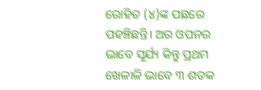ରୋହିତ (୪)ଙ୍କ ପଛରେ ପହଞ୍ଚିଛନ୍ତି। ଅର ଓପନର ଭାବେ ସୂର୍ଯ୍ୟ କିନ୍ତୁ ପ୍ରଥମ ଖେଳାଳି ଭାବେ ୩ ଶତକ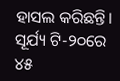ହାସଲ କରିଛନ୍ତି।
ସୂର୍ଯ୍ୟ ଟି-୨୦ରେ ୪୫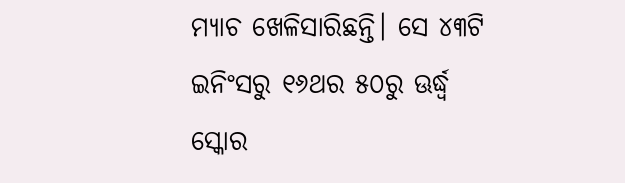ମ୍ୟାଚ ଖେଳିସାରିଛନ୍ତି। ସେ ୪୩ଟି ଇନିଂସରୁ ୧୬ଥର ୫୦ରୁ ଊର୍ଦ୍ଧ୍ବ ସ୍କୋର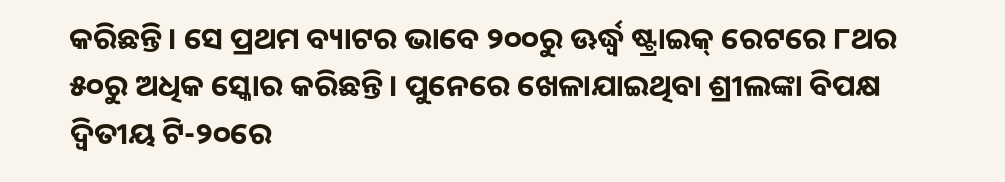କରିଛନ୍ତି। ସେ ପ୍ରଥମ ବ୍ୟାଟର ଭାବେ ୨୦୦ରୁ ଊର୍ଦ୍ଧ୍ବ ଷ୍ଟ୍ରାଇକ୍ ରେଟରେ ୮ଥର ୫୦ରୁ ଅଧିକ ସ୍କୋର କରିଛନ୍ତି। ପୁନେରେ ଖେଳାଯାଇଥିବା ଶ୍ରୀଲଙ୍କା ବିପକ୍ଷ ଦ୍ବିତୀୟ ଟି-୨୦ରେ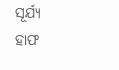ସୂର୍ଯ୍ୟ ହାଫ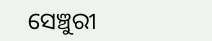ସେଞ୍ଚୁରୀ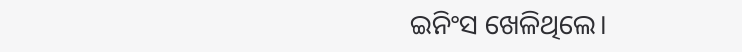ଇନିଂସ ଖେଳିଥିଲେ।